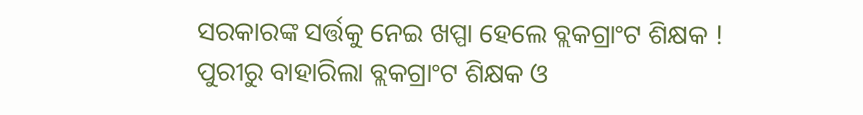ସରକାରଙ୍କ ସର୍ତ୍ତକୁ ନେଇ ଖପ୍ପା ହେଲେ ବ୍ଲକଗ୍ରାଂଟ ଶିକ୍ଷକ ! ପୁରୀରୁ ବାହାରିଲା ବ୍ଲକଗ୍ରାଂଟ ଶିକ୍ଷକ ଓ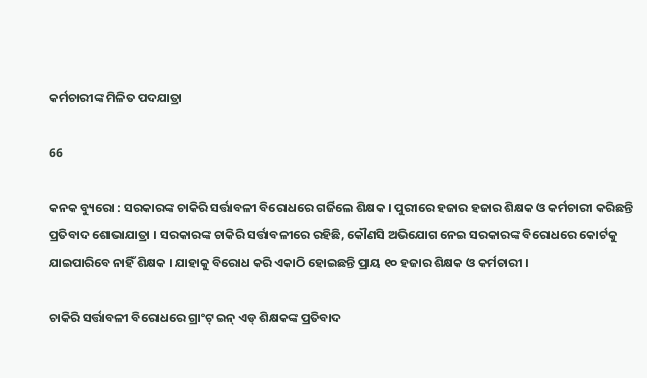କର୍ମଚାରୀଙ୍କ ମିଳିତ ପଦଯାତ୍ରା

66

କନକ ବ୍ୟୁରୋ : ସରକାରଙ୍କ ଚାକିରି ସର୍ତ୍ତାବଳୀ ବିରୋଧରେ ଗର୍ଜିଲେ ଶିକ୍ଷକ । ପୁରୀରେ ହଜାର ହଜାର ଶିକ୍ଷକ ଓ କର୍ମଚାରୀ କରିଛନ୍ତି ପ୍ରତିବାଦ ଶୋଭାଯାତ୍ରା । ସରକାରଙ୍କ ଚାକିରି ସର୍ତ୍ତାବଳୀରେ ରହିଛି, କୌଣସି ଅଭିଯୋଗ ନେଇ ସରକାରଙ୍କ ବିରୋଧରେ କୋର୍ଟକୁ ଯାଇପାରିବେ ନାହିଁ ଶିକ୍ଷକ । ଯାହାକୁ ବିରୋଧ କରି ଏକାଠି ହୋଇଛନ୍ତି ପ୍ରାୟ ୧୦ ହଜାର ଶିକ୍ଷକ ଓ କର୍ମଚାରୀ ।

ଚାକିରି ସର୍ତ୍ତାବଳୀ ବିରୋଧରେ ଗ୍ରାଂଟ୍ ଇନ୍ ଏଡ୍ ଶିକ୍ଷକଙ୍କ ପ୍ରତିବାଦ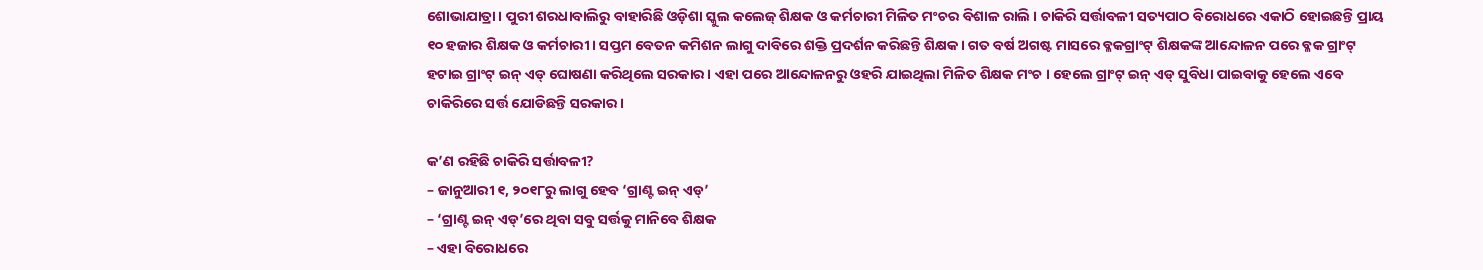ଶୋଭାଯାତ୍ରା । ପୁରୀ ଶରଧାବାଲିରୁ ବାହାରିଛି ଓଡ଼ିଶା ସ୍କୁଲ କଲେଜ୍ ଶିକ୍ଷକ ଓ କର୍ମଚାରୀ ମିଳିତ ମଂଚର ବିଶାଳ ରାଲି । ଚାକିରି ସର୍ତ୍ତାବଳୀ ସତ୍ୟପାଠ ବିରୋଧରେ ଏକାଠି ହୋଇଛନ୍ତି ପ୍ରାୟ ୧୦ ହଜାର ଶିକ୍ଷକ ଓ କର୍ମଚାରୀ । ସପ୍ତମ ବେତନ କମିଶନ ଲାଗୁ ଦାବିରେ ଶକ୍ତି ପ୍ରଦର୍ଶନ କରିଛନ୍ତି ଶିକ୍ଷକ । ଗତ ବର୍ଷ ଅଗଷ୍ଟ ମାସରେ ବ୍ଳକଗ୍ରାଂଟ୍ ଶିକ୍ଷକଙ୍କ ଆନ୍ଦୋଳନ ପରେ ବ୍ଳକ ଗ୍ରାଂଟ୍ ହଟାଇ ଗ୍ରାଂଟ୍ ଇନ୍ ଏଡ୍ ଘୋଷଣା କରିଥିଲେ ସରକାର । ଏହା ପରେ ଆନ୍ଦୋଳନରୁ ଓହରି ଯାଇଥିଲା ମିଳିତ ଶିକ୍ଷକ ମଂଚ । ହେଲେ ଗ୍ରାଂଟ୍ ଇନ୍ ଏଡ୍ ସୁବିଧା ପାଇବାକୁ ହେଲେ ଏବେ ଚାକିରିରେ ସର୍ତ୍ତ ଯୋଡିଛନ୍ତି ସରକାର ।

କ’ଣ ରହିଛି ଚାକିରି ସର୍ତ୍ତାବଳୀ?
– ଜାନୁଆରୀ ୧, ୨୦୧୮ରୁ ଲାଗୁ ହେବ ‘ଗ୍ରାଣ୍ଟ ଇନ୍ ଏଡ୍’
– ‘ଗ୍ରାଣ୍ଟ ଇନ୍ ଏଡ୍’ରେ ଥିବା ସବୁ ସର୍ତ୍ତକୁ ମାନିବେ ଶିକ୍ଷକ
– ଏହା ବିରୋଧରେ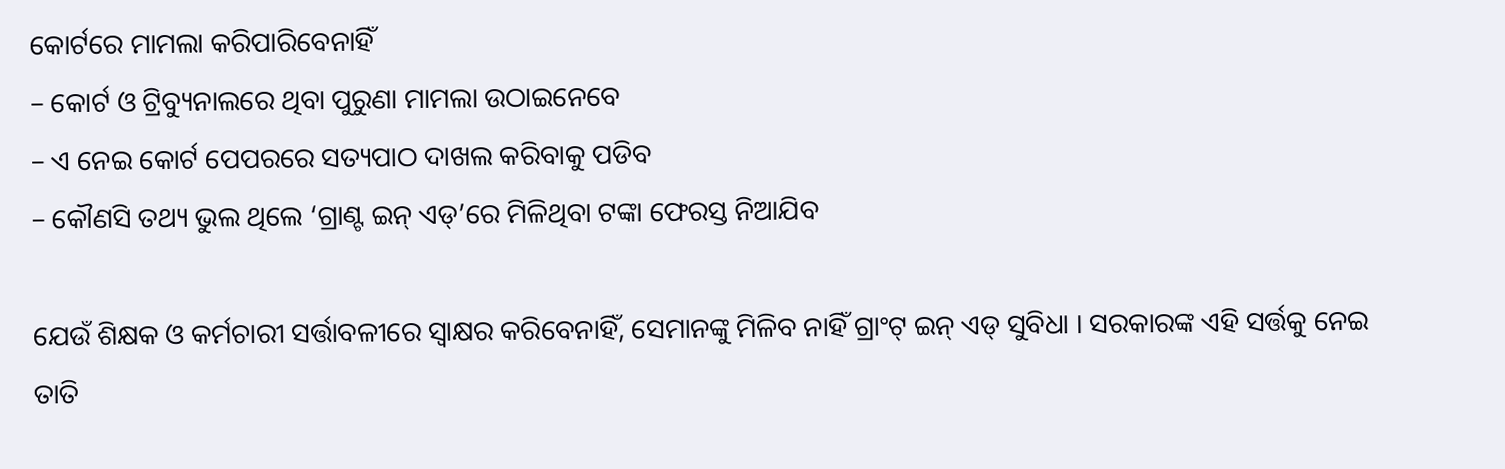କୋର୍ଟରେ ମାମଲା କରିପାରିବେନାହିଁ
– କୋର୍ଟ ଓ ଟ୍ରିବ୍ୟୁନାଲରେ ଥିବା ପୁରୁଣା ମାମଲା ଉଠାଇନେବେ
– ଏ ନେଇ କୋର୍ଟ ପେପରରେ ସତ୍ୟପାଠ ଦାଖଲ କରିବାକୁ ପଡିବ
– କୌଣସି ତଥ୍ୟ ଭୁଲ ଥିଲେ ‘ଗ୍ରାଣ୍ଟ ଇନ୍ ଏଡ୍’ରେ ମିଳିଥିବା ଟଙ୍କା ଫେରସ୍ତ ନିଆଯିବ

ଯେଉଁ ଶିକ୍ଷକ ଓ କର୍ମଚାରୀ ସର୍ତ୍ତାବଳୀରେ ସ୍ୱାକ୍ଷର କରିବେନାହିଁ, ସେମାନଙ୍କୁ ମିଳିବ ନାହିଁ ଗ୍ରାଂଟ୍ ଇନ୍ ଏଡ୍ ସୁବିଧା । ସରକାରଙ୍କ ଏହି ସର୍ତ୍ତକୁ ନେଇ ତାତି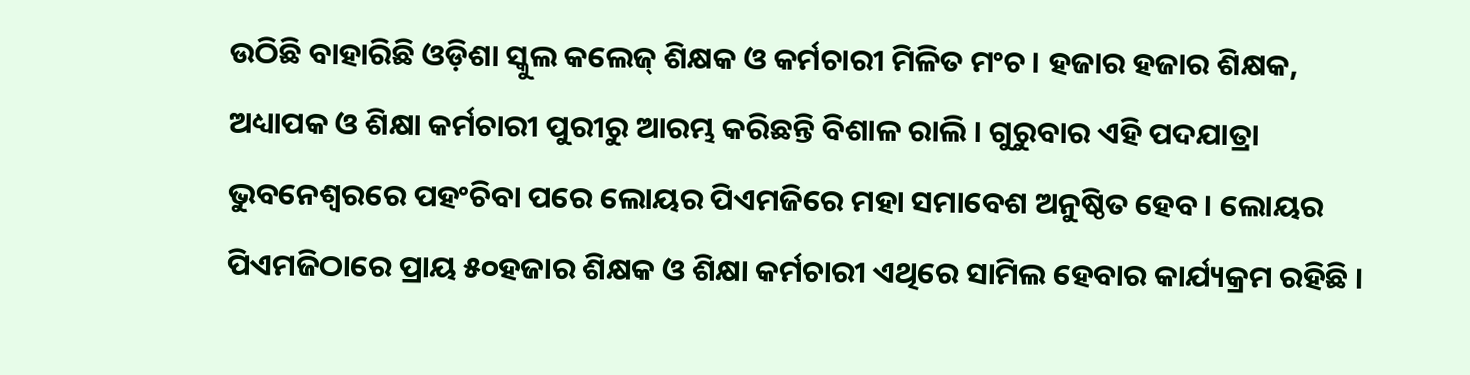ଉଠିଛି ବାହାରିଛି ଓଡ଼ିଶା ସ୍କୁଲ କଲେଜ୍ ଶିକ୍ଷକ ଓ କର୍ମଚାରୀ ମିଳିତ ମଂଚ । ହଜାର ହଜାର ଶିକ୍ଷକ, ଅଧ୍ୟାପକ ଓ ଶିକ୍ଷା କର୍ମଚାରୀ ପୁରୀରୁ ଆରମ୍ଭ କରିଛନ୍ତି ବିଶାଳ ରାଲି । ଗୁରୁବାର ଏହି ପଦଯାତ୍ରା ଭୁବନେଶ୍ୱରରେ ପହଂଚିବା ପରେ ଲୋୟର ପିଏମଜିରେ ମହା ସମାବେଶ ଅନୁଷ୍ଠିତ ହେବ । ଲୋୟର ପିଏମଜିଠାରେ ପ୍ରାୟ ୫୦ହଜାର ଶିକ୍ଷକ ଓ ଶିକ୍ଷା କର୍ମଚାରୀ ଏଥିରେ ସାମିଲ ହେବାର କାର୍ଯ୍ୟକ୍ରମ ରହିଛି ।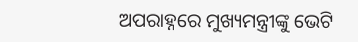ଅପରାହ୍ନରେ ମୁଖ୍ୟମନ୍ତ୍ରୀଙ୍କୁ ଭେଟି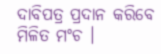ଦାବିପତ୍ର ପ୍ରଦାନ କରିବେ ମିଳିତ ମଂଚ ।